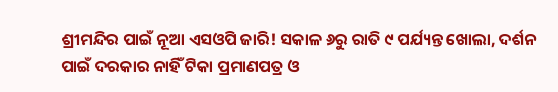ଶ୍ରୀମନ୍ଦିର ପାଇଁ ନୂଆ ଏସଓପି ଜାରି! ସକାଳ ୬ରୁ ରାତି ୯ ପର୍ଯ୍ୟନ୍ତ ଖୋଲା, ଦର୍ଶନ ପାଇଁ ଦରକାର ନାହିଁ ଟିକା ପ୍ରମାଣପତ୍ର ଓ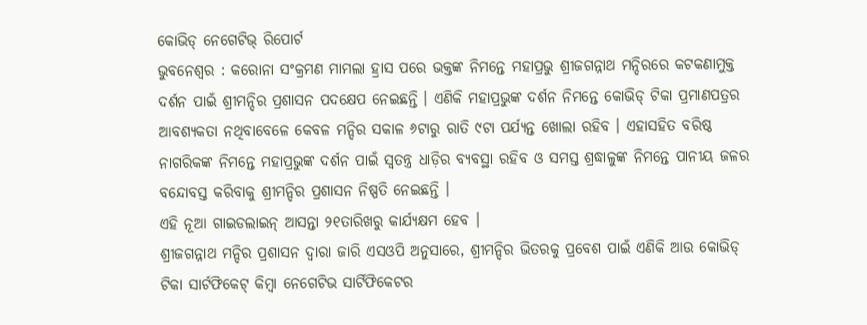କୋଭିଡ୍ ନେଗେଟିଭ୍ ରିପୋର୍ଟ
ଭୁବନେଶ୍ୱର : କରୋନା ସଂକ୍ରମଣ ମାମଲା ହ୍ରାସ ପରେ ଭକ୍ତଙ୍କ ନିମନ୍ତେ ମହାପ୍ରଭୁ ଶ୍ରୀଜଗନ୍ନାଥ ମନ୍ଦିରରେ କଟକଣାମୁକ୍ତ ଦର୍ଶନ ପାଇଁ ଶ୍ରୀମନ୍ଦିର ପ୍ରଶାସନ ପଦକ୍ଷେପ ନେଇଛନ୍ତି । ଏଣିକି ମହାପ୍ରଭୁଙ୍କ ଦର୍ଶନ ନିମନ୍ତେ କୋଭିଡ୍ ଟିକା ପ୍ରମାଣପତ୍ରର ଆବଶ୍ୟକତା ନଥିବାବେଳେ କେବଳ ମନ୍ଦିର ସକାଳ ୬ଟାରୁ ରାତି ୯ଟା ପର୍ଯ୍ୟନ୍ତ ଖୋଲା ରହିବ । ଏହାସହିତ ବରିଷ୍ଠ ନାଗରିକଙ୍କ ନିମନ୍ତେ ମହାପ୍ରଭୁଙ୍କ ଦର୍ଶନ ପାଇଁ ସ୍ୱତନ୍ତ୍ର ଧାଡ଼ିର ବ୍ୟବସ୍ଥା ରହିବ ଓ ସମସ୍ତ ଶ୍ରଦ୍ଧାଳୁଙ୍କ ନିମନ୍ତେ ପାନୀୟ ଜଳର ବନ୍ଦୋବସ୍ତ କରିବାକୁ ଶ୍ରୀମନ୍ଦିର ପ୍ରଶାସନ ନିଷ୍ପତି ନେଇଛନ୍ତି ।
ଏହି ନୂଆ ଗାଇଡଲାଇନ୍ ଆସନ୍ତା ୨୧ତାରିଖରୁ କାର୍ଯ୍ୟକ୍ଷମ ହେବ ।
ଶ୍ରୀଜଗନ୍ନାଥ ମନ୍ଦିର ପ୍ରଶାସନ ଦ୍ୱାରା ଜାରି ଏସଓପି ଅନୁସାରେ, ଶ୍ରୀମନ୍ଦିର ଭିତରକୁ ପ୍ରବେଶ ପାଇଁ ଏଣିକି ଆଉ କୋଭିଡ୍ ଟିକା ସାର୍ଟଫିକେଟ୍ କିମ୍ବା ନେଗେଟିଭ ସାର୍ଟିଫିକେଟର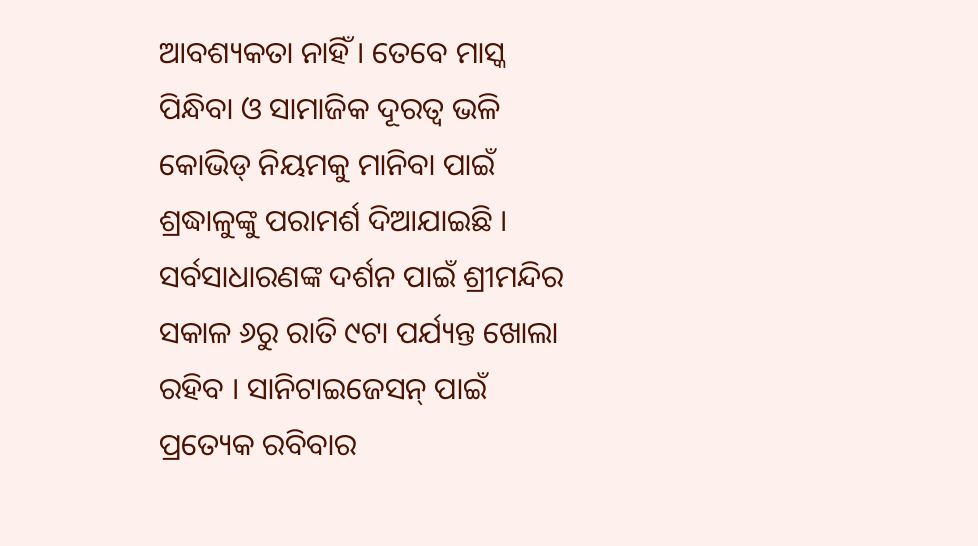ଆବଶ୍ୟକତା ନାହିଁ । ତେବେ ମାସ୍କ ପିନ୍ଧିବା ଓ ସାମାଜିକ ଦୂରତ୍ୱ ଭଳି କୋଭିଡ୍ ନିୟମକୁ ମାନିବା ପାଇଁ ଶ୍ରଦ୍ଧାଳୁଙ୍କୁ ପରାମର୍ଶ ଦିଆଯାଇଛି । ସର୍ବସାଧାରଣଙ୍କ ଦର୍ଶନ ପାଇଁ ଶ୍ରୀମନ୍ଦିର ସକାଳ ୬ରୁ ରାତି ୯ଟା ପର୍ଯ୍ୟନ୍ତ ଖୋଲା ରହିବ । ସାନିଟାଇଜେସନ୍ ପାଇଁ ପ୍ରତ୍ୟେକ ରବିବାର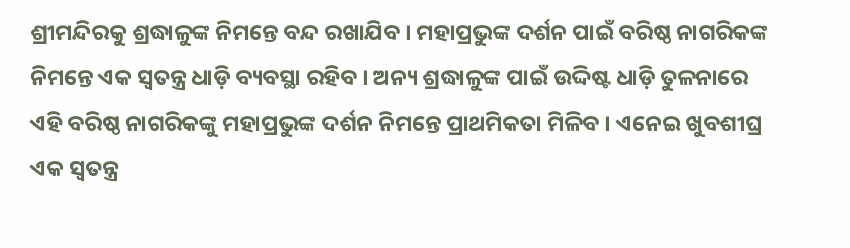ଶ୍ରୀମନ୍ଦିରକୁ ଶ୍ରଦ୍ଧାଳୁଙ୍କ ନିମନ୍ତେ ବନ୍ଦ ରଖାଯିବ । ମହାପ୍ରଭୁଙ୍କ ଦର୍ଶନ ପାଇଁ ବରିଷ୍ଠ ନାଗରିକଙ୍କ ନିମନ୍ତେ ଏକ ସ୍ୱତନ୍ତ୍ର ଧାଡ଼ି ବ୍ୟବସ୍ଥା ରହିବ । ଅନ୍ୟ ଶ୍ରଦ୍ଧାଳୁଙ୍କ ପାଇଁ ଉଦ୍ଦିଷ୍ଟ ଧାଡ଼ି ତୁଳନାରେ ଏହି ବରିଷ୍ଠ ନାଗରିକଙ୍କୁ ମହାପ୍ରଭୁଙ୍କ ଦର୍ଶନ ନିମନ୍ତେ ପ୍ରାଥମିକତା ମିଳିବ । ଏନେଇ ଖୁବଶୀଘ୍ର ଏକ ସ୍ୱତନ୍ତ୍ର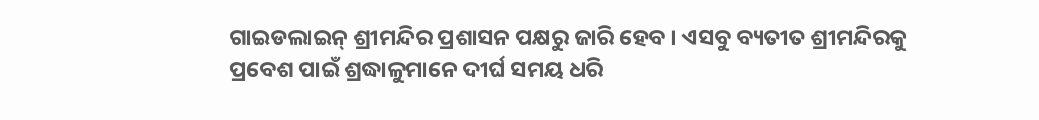ଗାଇଡଲାଇନ୍ ଶ୍ରୀମନ୍ଦିର ପ୍ରଶାସନ ପକ୍ଷରୁ ଜାରି ହେବ । ଏସବୁ ବ୍ୟତୀତ ଶ୍ରୀମନ୍ଦିରକୁ ପ୍ରବେଶ ପାଇଁ ଶ୍ରଦ୍ଧାଳୁମାନେ ଦୀର୍ଘ ସମୟ ଧରି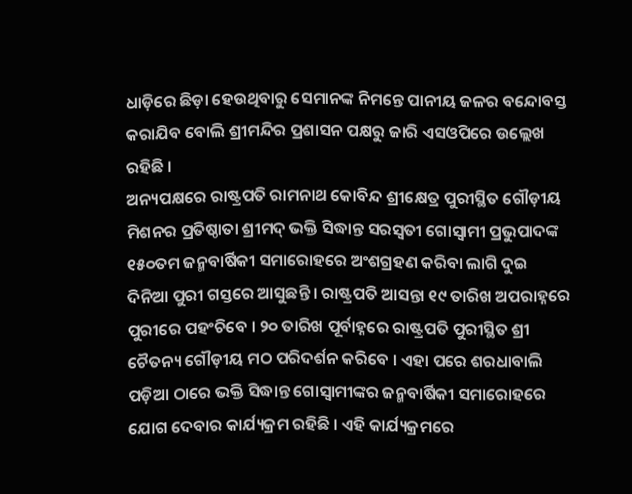ଧାଡ଼ିରେ ଛିଡ଼ା ହେଉଥିବାରୁ ସେମାନଙ୍କ ନିମନ୍ତେ ପାନୀୟ ଜଳର ବନ୍ଦୋବସ୍ତ କରାଯିବ ବୋଲି ଶ୍ରୀମନ୍ଦିର ପ୍ରଶାସନ ପକ୍ଷରୁ ଜାରି ଏସଓପିରେ ଉଲ୍ଲେଖ ରହିଛି ।
ଅନ୍ୟପକ୍ଷରେ ରାଷ୍ଟ୍ରପତି ରାମନାଥ କୋବିନ୍ଦ ଶ୍ରୀକ୍ଷେତ୍ର ପୁରୀସ୍ଥିତ ଗୌଡ଼ୀୟ ମିଶନର ପ୍ରତିଷ୍ଠାତା ଶ୍ରୀମଦ୍ ଭକ୍ତି ସିଦ୍ଧାନ୍ତ ସରସ୍ୱତୀ ଗୋସ୍ୱାମୀ ପ୍ରଭୁପାଦଙ୍କ ୧୫୦ତମ ଜନ୍ମବାର୍ଷିକୀ ସମାରୋହରେ ଅଂଶଗ୍ରହଣ କରିବା ଲାଗି ଦୁଇ ଦିନିଆ ପୁରୀ ଗସ୍ତରେ ଆସୁଛନ୍ତି । ରାଷ୍ଟ୍ରପତି ଆସନ୍ତା ୧୯ ତାରିଖ ଅପରାହ୍ନରେ ପୁରୀରେ ପହଂଚିବେ । ୨୦ ତାରିଖ ପୂର୍ବାହ୍ନରେ ରାଷ୍ଟ୍ରପତି ପୁରୀସ୍ଥିତ ଶ୍ରୀ ଚୈତନ୍ୟ ଗୌଡ଼ୀୟ ମଠ ପରିଦର୍ଶନ କରିବେ । ଏହା ପରେ ଶରଧାବାଲି ପଡ଼ିଆ ଠାରେ ଭକ୍ତି ସିଦ୍ଧାନ୍ତ ଗୋସ୍ୱାମୀଙ୍କର ଜନ୍ମବାର୍ଷିକୀ ସମାରୋହରେ ଯୋଗ ଦେବାର କାର୍ଯ୍ୟକ୍ରମ ରହିଛି । ଏହି କାର୍ଯ୍ୟକ୍ରମରେ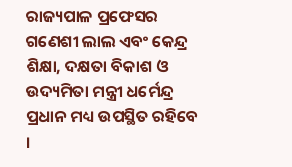ରାଜ୍ୟପାଳ ପ୍ରଫେସର ଗଣେଶୀ ଲାଲ ଏବଂ କେନ୍ଦ୍ର ଶିକ୍ଷା, ଦକ୍ଷତା ବିକାଶ ଓ ଉଦ୍ୟମିତା ମନ୍ତ୍ରୀ ଧର୍ମେନ୍ଦ୍ର ପ୍ରଧାନ ମଧ୍ୟ ଉପସ୍ଥିତ ରହିବେ ।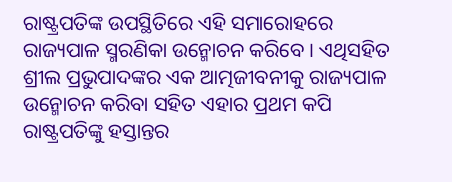ରାଷ୍ଟ୍ରପତିଙ୍କ ଉପସ୍ଥିତିରେ ଏହି ସମାରୋହରେ ରାଜ୍ୟପାଳ ସ୍ମରଣିକା ଉନ୍ମୋଚନ କରିବେ । ଏଥିସହିତ ଶ୍ରୀଲ ପ୍ରଭୁପାଦଙ୍କର ଏକ ଆତ୍ମଜୀବନୀକୁ ରାଜ୍ୟପାଳ ଉନ୍ମୋଚନ କରିବା ସହିତ ଏହାର ପ୍ରଥମ କପି ରାଷ୍ଟ୍ରପତିଙ୍କୁ ହସ୍ତାନ୍ତର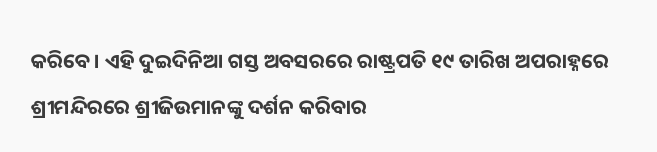କରିବେ । ଏହି ଦୁଇଦିନିଆ ଗସ୍ତ ଅବସରରେ ରାଷ୍ଟ୍ରପତି ୧୯ ତାରିଖ ଅପରାହ୍ନରେ ଶ୍ରୀମନ୍ଦିରରେ ଶ୍ରୀଜିଉମାନଙ୍କୁ ଦର୍ଶନ କରିବାର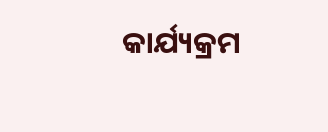କାର୍ଯ୍ୟକ୍ରମ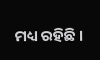ମଧ୍ୟ ରହିଛି ।